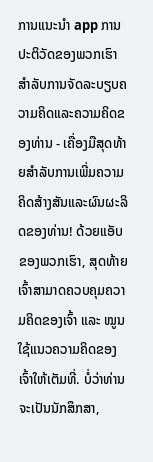ການແນະນໍາ app ການປະຕິວັດຂອງພວກເຮົາສໍາລັບການຈັດລະບຽບຄວາມຄິດແລະຄວາມຄິດຂອງທ່ານ - ເຄື່ອງມືສຸດທ້າຍສໍາລັບການເພີ່ມຄວາມຄິດສ້າງສັນແລະຜົນຜະລິດຂອງທ່ານ! ດ້ວຍແອັບຂອງພວກເຮົາ, ສຸດທ້າຍເຈົ້າສາມາດຄວບຄຸມຄວາມຄິດຂອງເຈົ້າ ແລະ ໝູນໃຊ້ແນວຄວາມຄິດຂອງເຈົ້າໃຫ້ເຕັມທີ່. ບໍ່ວ່າທ່ານຈະເປັນນັກສຶກສາ,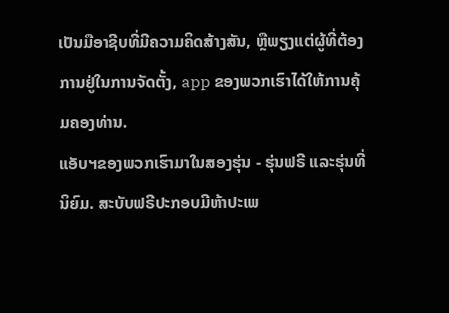ເປັນມືອາຊີບທີ່ມີຄວາມຄິດສ້າງສັນ, ຫຼືພຽງແຕ່ຜູ້ທີ່ຕ້ອງການຢູ່ໃນການຈັດຕັ້ງ, app ຂອງພວກເຮົາໄດ້ໃຫ້ການຄຸ້ມຄອງທ່ານ.
ແອັບຯຂອງພວກເຮົາມາໃນສອງຮຸ່ນ - ຮຸ່ນຟຣີ ແລະຮຸ່ນທີ່ນິຍົມ. ສະບັບຟຣີປະກອບມີຫ້າປະເພ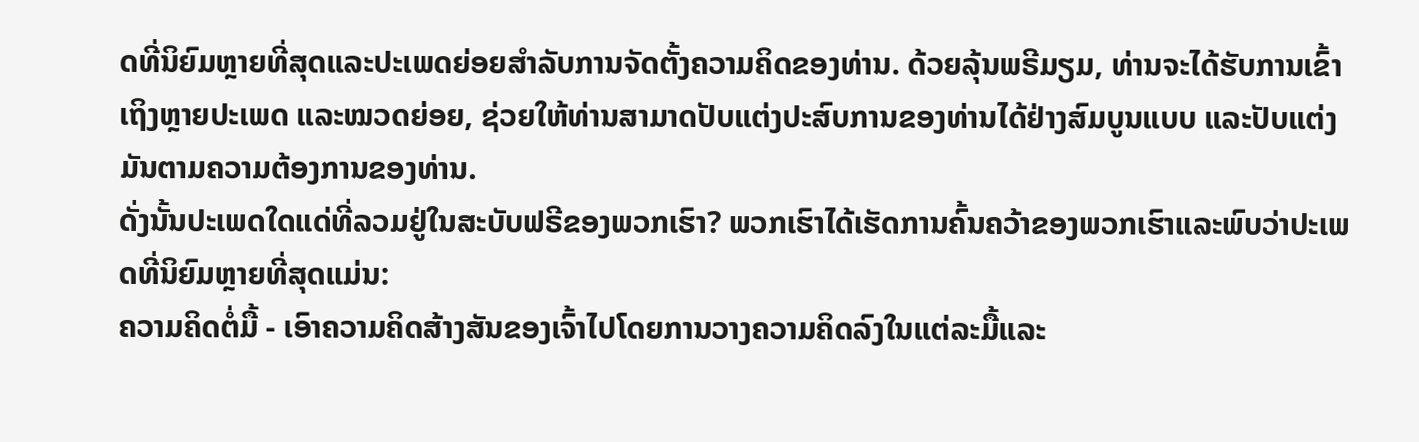ດທີ່ນິຍົມຫຼາຍທີ່ສຸດແລະປະເພດຍ່ອຍສໍາລັບການຈັດຕັ້ງຄວາມຄິດຂອງທ່ານ. ດ້ວຍລຸ້ນພຣີມຽມ, ທ່ານຈະໄດ້ຮັບການເຂົ້າເຖິງຫຼາຍປະເພດ ແລະໝວດຍ່ອຍ, ຊ່ວຍໃຫ້ທ່ານສາມາດປັບແຕ່ງປະສົບການຂອງທ່ານໄດ້ຢ່າງສົມບູນແບບ ແລະປັບແຕ່ງມັນຕາມຄວາມຕ້ອງການຂອງທ່ານ.
ດັ່ງນັ້ນປະເພດໃດແດ່ທີ່ລວມຢູ່ໃນສະບັບຟຣີຂອງພວກເຮົາ? ພວກເຮົາໄດ້ເຮັດການຄົ້ນຄວ້າຂອງພວກເຮົາແລະພົບວ່າປະເພດທີ່ນິຍົມຫຼາຍທີ່ສຸດແມ່ນ:
ຄວາມຄິດຕໍ່ມື້ - ເອົາຄວາມຄິດສ້າງສັນຂອງເຈົ້າໄປໂດຍການວາງຄວາມຄິດລົງໃນແຕ່ລະມື້ແລະ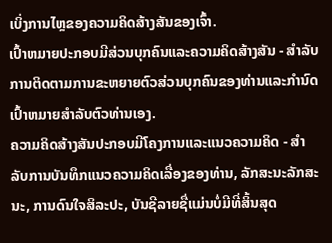ເບິ່ງການໄຫຼຂອງຄວາມຄິດສ້າງສັນຂອງເຈົ້າ.
ເປົ້າຫມາຍປະກອບມີສ່ວນບຸກຄົນແລະຄວາມຄິດສ້າງສັນ - ສໍາລັບການຕິດຕາມການຂະຫຍາຍຕົວສ່ວນບຸກຄົນຂອງທ່ານແລະກໍານົດເປົ້າຫມາຍສໍາລັບຕົວທ່ານເອງ.
ຄວາມຄິດສ້າງສັນປະກອບມີໂຄງການແລະແນວຄວາມຄິດ - ສໍາລັບການບັນທຶກແນວຄວາມຄິດເລື່ອງຂອງທ່ານ, ລັກສະນະລັກສະນະ, ການດົນໃຈສິລະປະ, ບັນຊີລາຍຊື່ແມ່ນບໍ່ມີທີ່ສິ້ນສຸດ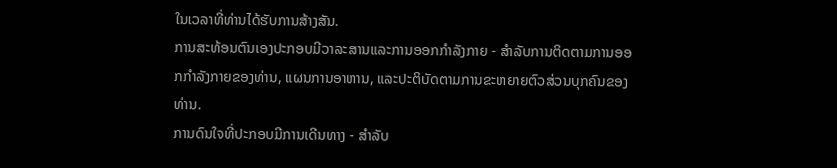ໃນເວລາທີ່ທ່ານໄດ້ຮັບການສ້າງສັນ.
ການສະທ້ອນຕົນເອງປະກອບມີວາລະສານແລະການອອກກໍາລັງກາຍ - ສໍາລັບການຕິດຕາມການອອກກໍາລັງກາຍຂອງທ່ານ, ແຜນການອາຫານ, ແລະປະຕິບັດຕາມການຂະຫຍາຍຕົວສ່ວນບຸກຄົນຂອງທ່ານ.
ການດົນໃຈທີ່ປະກອບມີການເດີນທາງ - ສໍາລັບ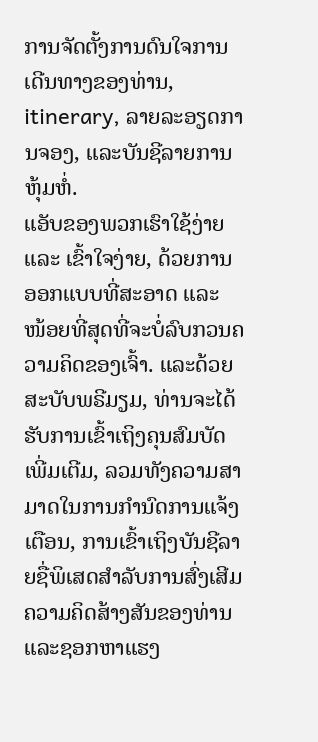ການຈັດຕັ້ງການດົນໃຈການເດີນທາງຂອງທ່ານ, itinerary, ລາຍລະອຽດການຈອງ, ແລະບັນຊີລາຍການຫຸ້ມຫໍ່.
ແອັບຂອງພວກເຮົາໃຊ້ງ່າຍ ແລະ ເຂົ້າໃຈງ່າຍ, ດ້ວຍການອອກແບບທີ່ສະອາດ ແລະ ໜ້ອຍທີ່ສຸດທີ່ຈະບໍ່ລົບກວນຄວາມຄິດຂອງເຈົ້າ. ແລະດ້ວຍສະບັບພຣີມຽມ, ທ່ານຈະໄດ້ຮັບການເຂົ້າເຖິງຄຸນສົມບັດເພີ່ມເຕີມ, ລວມທັງຄວາມສາມາດໃນການກໍານົດການແຈ້ງເຕືອນ, ການເຂົ້າເຖິງບັນຊີລາຍຊື່ພິເສດສໍາລັບການສົ່ງເສີມຄວາມຄິດສ້າງສັນຂອງທ່ານແລະຊອກຫາແຮງ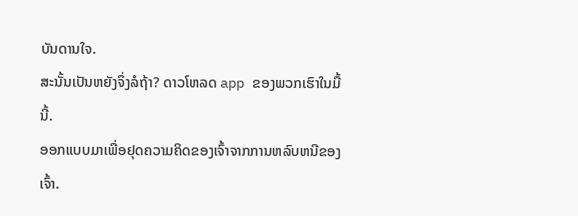ບັນດານໃຈ.
ສະນັ້ນເປັນຫຍັງຈຶ່ງລໍຖ້າ? ດາວໂຫລດ app ຂອງພວກເຮົາໃນມື້ນີ້.
ອອກແບບມາເພື່ອຢຸດຄວາມຄິດຂອງເຈົ້າຈາກການຫລົບຫນີຂອງເຈົ້າ.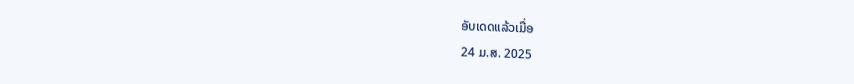ອັບເດດແລ້ວເມື່ອ
24 ມ.ສ. 2025